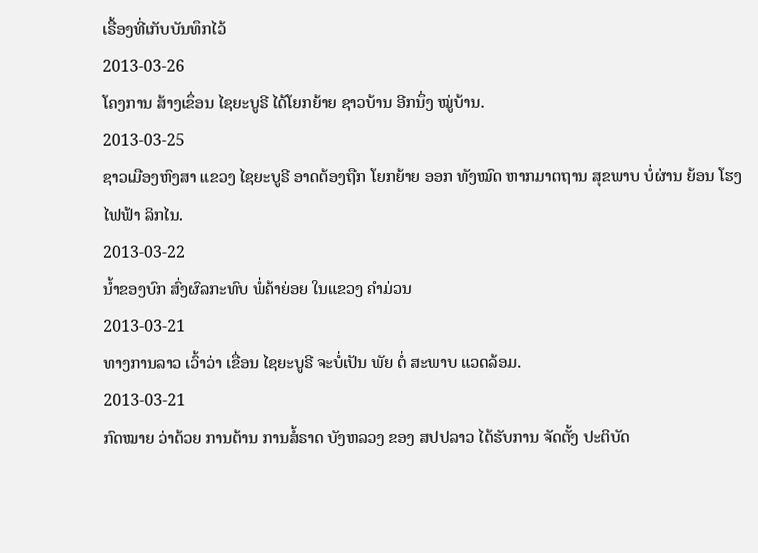ເຣື້ອງທີ່ເກັບບັນທຶກໄວ້
2013-03-26
ໂຄງການ ສ້າງເຂຶ່ອນ ໄຊຍະບູຣີ ໄດ້ໂຍກຍ້າຍ ຊາວບ້ານ ອີກນຶ່ງ ໝູ່ບ້ານ.
2013-03-25
ຊາວເມືອງຫົງສາ ແຂວງ ໄຊຍະບູຣີ ອາດຕ້ອງຖືກ ໂຍກຍ້າຍ ອອກ ທັງໝົດ ຫາກມາຕຖານ ສຸຂພາບ ບໍ່ຜ່ານ ຍ້ອນ ໂຮງໄຟຟ້າ ລິກໄນ.
2013-03-22
ນ້ຳຂອງບົກ ສົ່ງຜົລກະທົບ ພໍ່ຄ້າຍ່ອຍ ໃນແຂວງ ຄຳມ່ວນ
2013-03-21
ທາງການລາວ ເວົ້າວ່າ ເຂື່ອນ ໄຊຍະບູຣີ ຈະບໍ່ເປັນ ພັຍ ຕໍ່ ສະພາບ ແວດລ້ອມ.
2013-03-21
ກົດໝາຍ ວ່າດ້ວຍ ການຕ້ານ ການສໍ້ຣາດ ບັງຫລວງ ຂອງ ສປປລາວ ໄດ້ຮັບການ ຈັດຕັ້ງ ປະຕິບັດ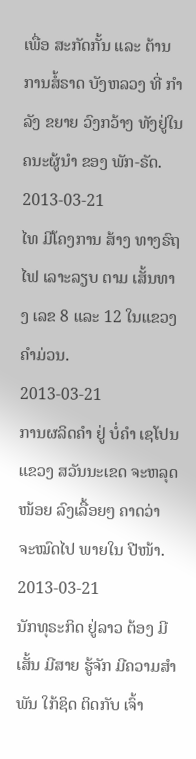ເພື່ອ ສະກັດກັ້ນ ແລະ ຕ້ານ ການສໍ້ຣາດ ບັງຫລວງ ທີ່ ກຳລັງ ຂຍາຍ ວົງກວ້າງ ທັງຢູ່ໃນ ຄນະຜູ້ນຳ ຂອງ ພັກ-ຣັດ.
2013-03-21
ໄທ ມີໂຄງການ ສ້າງ ທາງຣົຖໄຟ ເລາະລຽບ ຕາມ ເສັ້ນທາງ ເລຂ 8 ແລະ 12 ໃນແຂວງ ຄໍາມ່ວນ.
2013-03-21
ການຜລິດຄຳ ຢູ່ ບໍ່ຄຳ ເຊໂປນ ແຂວງ ສວັນນະເຂດ ຈະຫລຸດໜ້ອຍ ລົງເລື້ອຍໆ ຄາດວ່າ ຈະໝົດໄປ ພາຍໃນ ປີໜ້າ.
2013-03-21
ນັກທຸຣະກິດ ຢູ່ລາວ ຕ້ອງ ມີເສັ້ນ ມີສາຍ ຮູ້ຈັກ ມີຄວາມສຳພັນ ໃກ້ຊິດ ຕິດກັບ ເຈົ້າ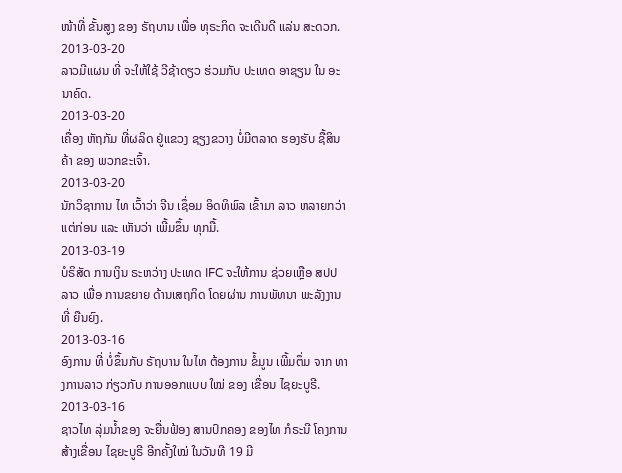ໜ້າທີ່ ຂັ້ນສູງ ຂອງ ຣັຖບານ ເພື່ອ ທຸຣະກິດ ຈະເດີນດີ ແລ່ນ ສະດວກ.
2013-03-20
ລາວມີແຜນ ທີ່ ຈະໃຫ້ໃຊ້ ວີຊ້າດຽວ ຮ່ວມກັບ ປະເທດ ອາຊຽນ ໃນ ອະນາຄົດ.
2013-03-20
ເຄື່ອງ ຫັຖກັມ ທີ່ຜລິດ ຢູ່ແຂວງ ຊຽງຂວາງ ບໍ່ມີຕລາດ ຮອງຮັບ ຊື້ສິນຄ້າ ຂອງ ພວກຂະເຈົ້າ.
2013-03-20
ນັກວິຊາການ ໄທ ເວົ້າວ່າ ຈີນ ເຊຶ່ອມ ອິດທິພົລ ເຂົ້າມາ ລາວ ຫລາຍກວ່າ ແຕ່ກ່ອນ ແລະ ເຫັນວ່າ ເພີ້ມຂຶ້ນ ທຸກມື້.
2013-03-19
ບໍຣິສັດ ການເງິນ ຣະຫວ່າງ ປະເທດ IFC ຈະໃຫ້ການ ຊ່ວຍເຫຼືອ ສປປລາວ ເພື່ອ ການຂຍາຍ ດ້ານເສຖກິດ ໂດຍຜ່ານ ການພັທນາ ພະລັງງານ ທີ່ ຍືນຍົງ.
2013-03-16
ອົງການ ທີ່ ບໍ່ຂຶ້ນກັບ ຣັຖບານ ໃນໄທ ຕ້ອງການ ຂໍ້ມູນ ເພີ້ມຕຶ່ມ ຈາກ ທາງການລາວ ກ່ຽວກັບ ການອອກແບບ ໃໝ່ ຂອງ ເຂື່ອນ ໄຊຍະບູຣີ.
2013-03-16
ຊາວໄທ ລຸ່ມນໍ້າຂອງ ຈະຍື່ນຟ້ອງ ສານປົກຄອງ ຂອງໄທ ກໍຣະນີ ໂຄງການ ສ້າງເຂື່ອນ ໄຊຍະບູຣີ ອີກຄັ້ງໃໝ່ ໃນວັນທີ 19 ມີ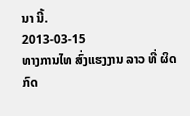ນາ ນີ້.
2013-03-15
ທາງການໄທ ສົ່ງແຮງງານ ລາວ ທີ່ ຜິດກົດ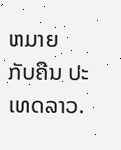ຫມາຍ ກັບຄືນ ປະເທດລາວ.